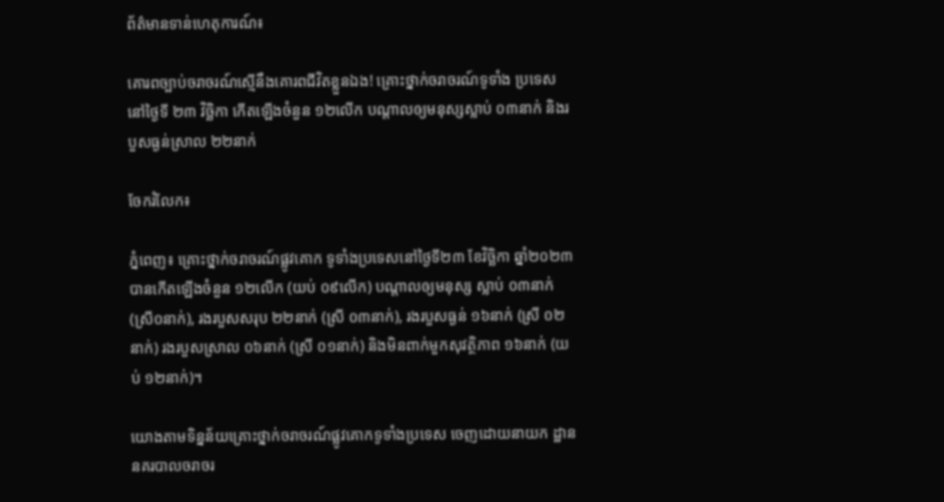ព័ត៌មានទាន់ហេតុការណ៍៖

គោរពច្បាប់ចរាចរណ៍ស្មើនឹងគោរពជីវិតខ្លួនឯង! គ្រោះថ្នាក់ចរាចរណ៍ទូទាំង ប្រទេសនៅថ្ងៃទី ២៣ វិច្ឆិកា កើតឡើងចំនួន ១២លើក បណ្តាលឲ្យមនុស្សស្លាប់ ០៣នាក់ និងរបួសធ្ងន់ស្រាល ២២នាក់

ចែករំលែក៖

ភ្នំពេញ៖ គ្រោះថ្នាក់ចរាចរណ៍ផ្លូវគោក ទូទាំងប្រទេសនៅថ្ងៃទី២៣ ខែវិច្ឆិកា ឆ្នាំ២០២៣ បានកើតឡើងចំនួន ១២លើក (យប់ ០៩លើក) បណ្តាលឲ្យមនុស្ស ស្លាប់ ០៣នាក់ (ស្រី០នាក់), រងរបួសសរុប ២២នាក់ (ស្រី ០៣នាក់), រងរបួសធ្ងន់ ១៦នាក់ (ស្រី ០២នាក់) រងរបួសស្រាល ០៦នាក់ (ស្រី ០១នាក់) និងមិនពាក់មួកសុវត្ថិភាព ១៦នាក់ (យប់ ១២នាក់)។

យោងតាមទិន្នន័យគ្រោះថ្នាក់ចរាចរណ៍ផ្លូវគោកទូទាំងប្រទេស ចេញដោយនាយក ដ្ឋាននគរបាលចរាចរ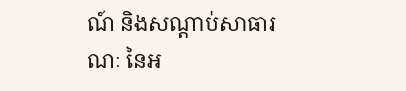ណ៍ និងសណ្តាប់សាធារណៈ នៃអ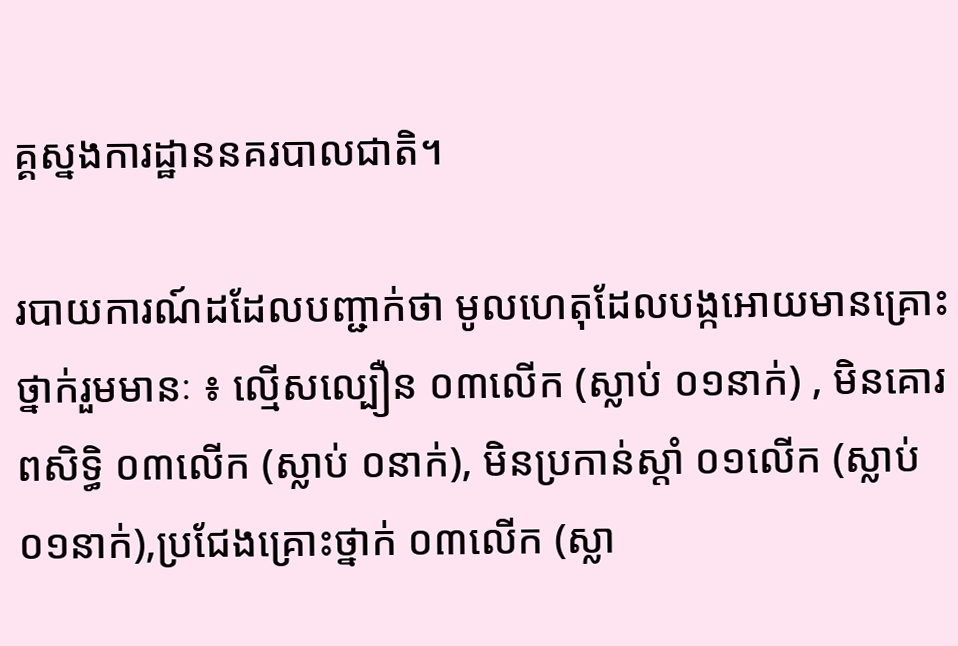គ្គស្នងការដ្ឋាននគរបាលជាតិ។

របាយការណ៍ដដែលបញ្ជាក់ថា មូលហេតុដែលបង្កអោយមានគ្រោះថ្នាក់រួមមានៈ ៖ ល្មើសល្បឿន ០៣លើក (ស្លាប់ ០១នាក់) , មិនគោរពសិទ្ធិ ០៣លើក (ស្លាប់ ០នាក់), មិនប្រកាន់ស្តាំ ០១លើក (ស្លាប់ ០១នាក់),ប្រជែងគ្រោះថ្នាក់ ០៣លើក (ស្លា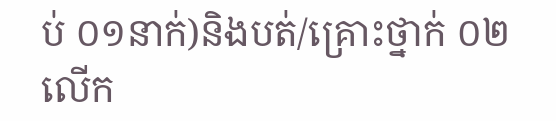ប់ ០១នាក់)និងបត់/គ្រោះថ្នាក់ ០២លើក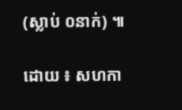(ស្លាប់ ០នាក់) ៕

ដោយ ៖ សហកា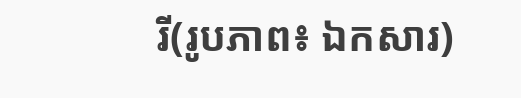រី(រូបភាព៖ ឯកសារ)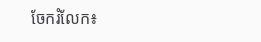ចែករំលែក៖